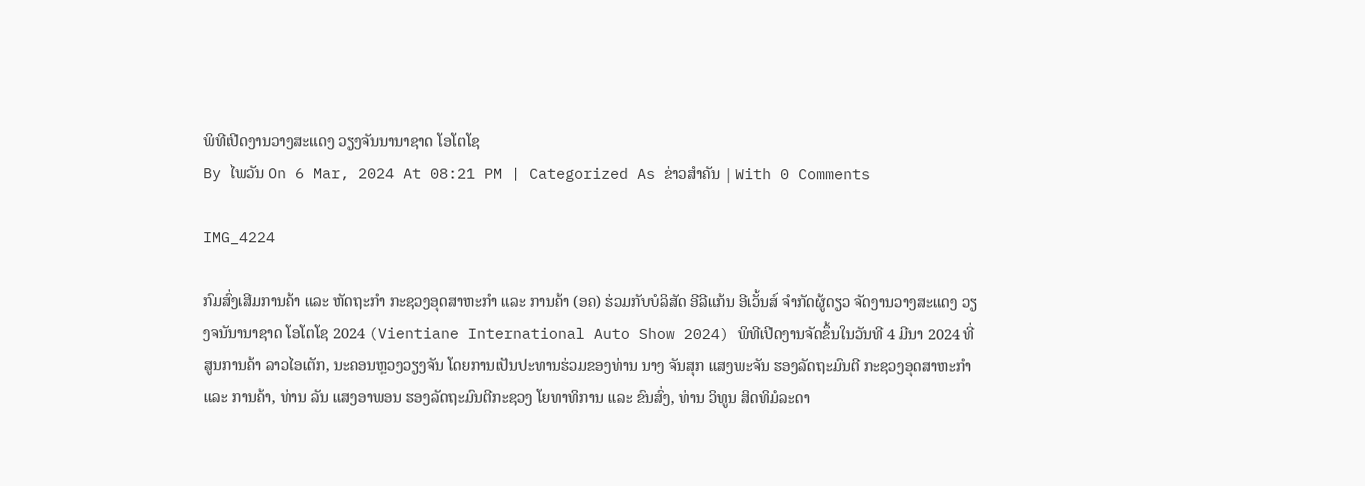ພິທີເປີດງານວາງສະແດງ ວຽງຈັນນານາຊາດ ໂອໂຕໂຊ
By ໄພວັນ On 6 Mar, 2024 At 08:21 PM | Categorized As ຂ່າວສຳຄັນ | With 0 Comments

IMG_4224

ກົມສົ່ງເສີມການຄ້າ ແລະ ຫັດຖະກໍາ ກະຊວງອຸດສາຫະກໍາ ແລະ ການຄ້າ (ອຄ) ຮ່ວມກັບບໍລິສັດ ອີລີແກ້ນ ອີເວັ້ນສ໌ ຈໍາກັດຜູ້ດຽວ ຈັດງານວາງສະແດງ ວຽງຈນັນານາຊາດ ໂອໂຕໂຊ 2024 (Vientiane International Auto Show 2024) ພິທີເປີດງານຈັດຂຶ້ນໃນວັນທີ 4 ມີນາ 2024 ທີ່ສູນການຄ້າ ລາວໄອເຕັກ, ນະຄອນຫຼວງວຽງຈັນ ໂດຍການເປັນປະທານຮ່ວມຂອງທ່ານ ນາງ ຈັນສຸກ ແສງພະຈັນ ຮອງລັດຖະມົນຕີ ກະຊວງອຸດສາຫະກຳ ແລະ ການຄ້າ, ທ່ານ ລັນ ແສງອາພອນ ຮອງລັດຖະມົນຕີກະຊວງ ໂຍທາທິການ ເເລະ ຂົນສົ່ງ, ທ່ານ ວິທູນ ສິດທິມໍລະດາ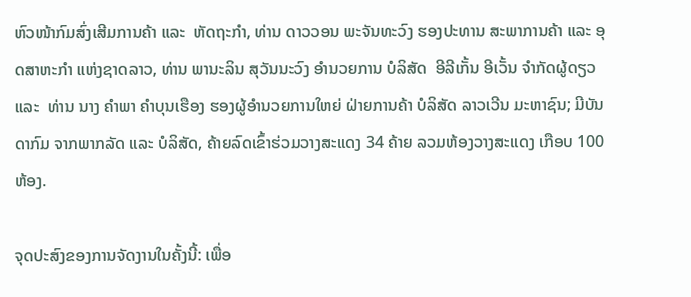ຫົວໜ້າກົມສົ່ງເສີມການຄ້າ ແລະ  ຫັດຖະກຳ, ທ່ານ ດາວວອນ ພະຈັນທະວົງ ຮອງປະທານ ສະພາການຄ້າ ແລະ ອຸດສາຫະກໍາ ແຫ່ງຊາດລາວ, ທ່ານ ພານະລິນ ສຸວັນນະວົງ ອຳນວຍການ ບໍລິສັດ  ອີລີເກັ້ນ ອີເວັ້ນ ຈຳກັດຜູ້ດຽວ ແລະ  ທ່ານ ນາງ ຄຳພາ ຄຳບຸນເຮືອງ ຮອງຜູ້ອຳນວຍການໃຫຍ່ ຝ່າຍການຄ້າ ບໍລິສັດ ລາວເວີນ ມະຫາຊົນ; ມີບັນດາກົມ ຈາກພາກລັດ ແລະ ບໍລິສັດ, ຄ້າຍລົດເຂົ້າຮ່ວມວາງສະແດງ 34 ຄ້າຍ ລວມຫ້ອງວາງສະແດງ ເກືອບ 100 ຫ້ອງ.

ຈຸດປະສົງຂອງການຈັດງານໃນຄັ້ງນີ້: ເພື່ອ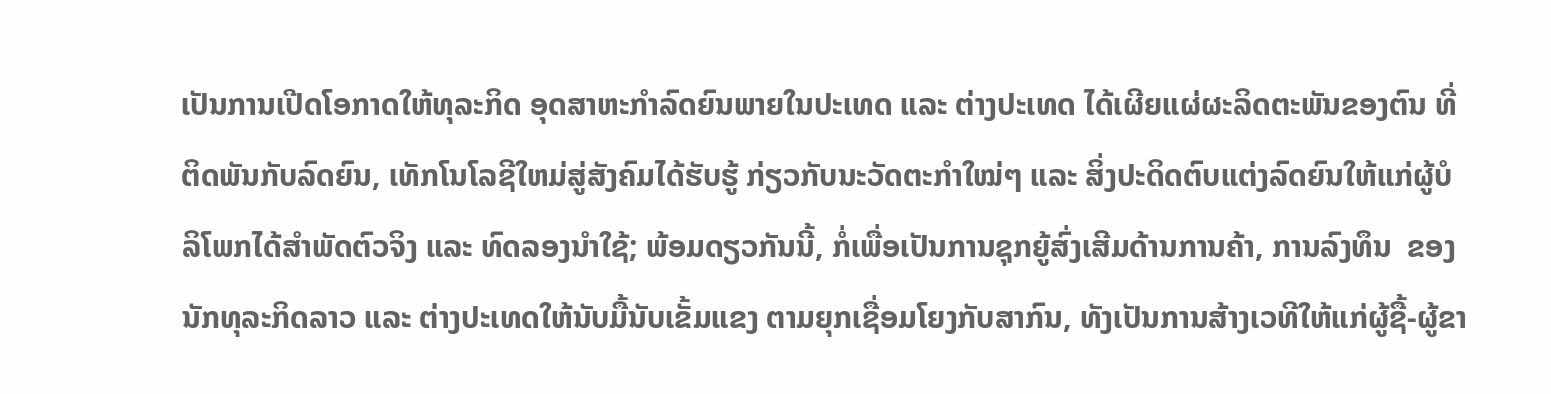ເປັນການເປີດໂອກາດໃຫ້ທຸລະກິດ ອຸດສາຫະກໍາລົດຍົນພາຍໃນປະເທດ ແລະ ຕ່າງປະເທດ ໄດ້ເຜີຍແຜ່ຜະລິດຕະພັນຂອງຕົນ ທີ່ຕິດພັນກັບລົດຍົນ, ເທັກໂນໂລຊີໃຫມ່ສູ່ສັງຄົມໄດ້ຮັບຮູ້ ກ່ຽວກັບນະວັດຕະກໍາໃໝ່ໆ ແລະ ສິ່ງປະດິດຕົບແຕ່ງລົດຍົນໃຫ້ແກ່ຜູ້ບໍລິໂພກໄດ້ສໍາພັດຕົວຈິງ ແລະ ທົດລອງນໍາໃຊ້; ພ້ອມດຽວກັນນີ້, ກໍ່ເພື່ອເປັນການຊຸກຍູ້ສົ່ງເສີມດ້ານການຄ້າ, ການລົງທຶນ  ຂອງນັກທຸລະກິດລາວ ແລະ ຕ່າງປະເທດໃຫ້ນັບມື້ນັບເຂັ້ມແຂງ ຕາມຍຸກເຊື່ອມໂຍງກັບສາກົນ, ທັງເປັນການສ້າງເວທີໃຫ້ແກ່ຜູ້ຊື້-ຜູ້ຂາ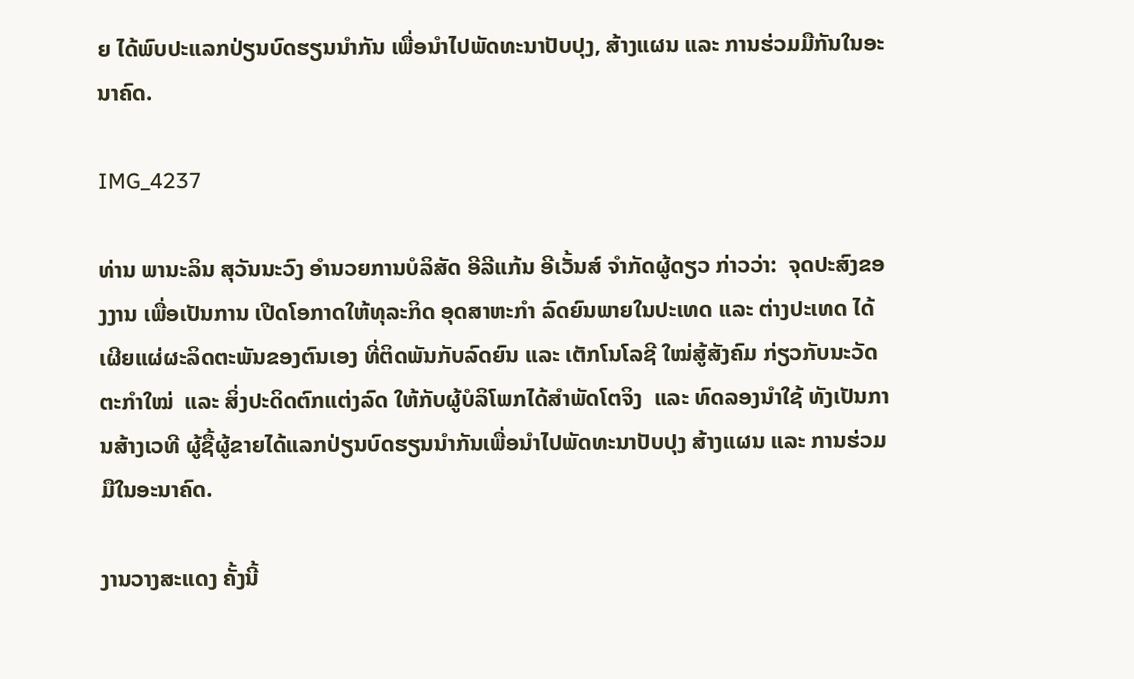ຍ ໄດ້ພົບປະແລກປ່ຽນບົດຮຽນນໍາກັນ ເພື່ອນໍາໄປພັດທະນາປັບປຸງ, ສ້າງແຜນ ແລະ ການຮ່ວມມືກັນໃນອະນາຄົດ.

IMG_4237

ທ່ານ ພານະລິນ ສຸວັນນະວົງ ອໍານວຍການບໍລິສັດ ອີລີແກ້ນ ອີເວັ້ນສ໌ ຈໍາກັດຜູ້ດຽວ ກ່າວວ່າ:  ຈຸດປະສົງຂອງງານ ເພື່ອເປັນການ ເປີດໂອກາດໃຫ້ທຸລະກິດ ອຸດສາຫະກໍາ ລົດຍົນພາຍໃນປະເທດ ແລະ ຕ່າງປະເທດ ໄດ້ເຜີຍແຜ່ຜະລິດຕະພັນຂອງຕົນເອງ ທີ່ຕິດພັນກັບລົດຍົນ ແລະ ເຕັກໂນໂລຊີ ໃໝ່ສູ້ສັງຄົມ ກ່ຽວກັບນະວັດຕະກໍາໃໝ່  ແລະ ສິ່ງປະດິດຕົກແຕ່ງລົດ ໃຫ້ກັບຜູ້ບໍລິໂພກໄດ້ສໍາພັດໂຕຈິງ  ແລະ ທົດລອງນໍາໃຊ້ ທັງເປັນການສ້າງເວທີ ຜູ້ຊື້ຜູ້ຂາຍໄດ້ແລກປ່ຽນບົດຮຽນນໍາກັນເພື່ອນໍາໄປພັດທະນາປັບປຸງ ສ້າງແຜນ ແລະ ການຮ່ວມມືໃນອະນາຄົດ.

ງານວາງສະແດງ ຄັ້ງນີ້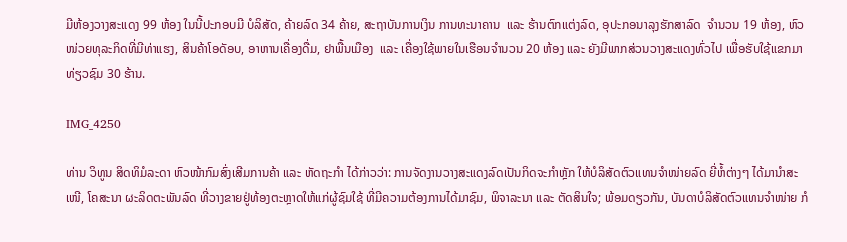ມີຫ້ອງວາງສະແດງ 99 ຫ້ອງ ໃນນີ້ປະກອບມີ ບໍລິສັດ, ຄ້າຍລົດ 34 ຄ້າຍ, ສະຖາບັນການເງິນ ການທະນາຄານ  ແລະ ຮ້ານຕົກແຕ່ງລົດ, ອຸປະກອນາລຸງຮັກສາລົດ  ຈໍານວນ 19 ຫ້ອງ, ຫົວໜ່ວຍທຸລະກິດທີ່ມີທ່າແຮງ, ສິນຄ້າໂອດັອບ, ອາຫານເຄື່ອງດື່ມ, ຢາພື້ນເມືອງ  ແລະ ເຄື່ອງໃຊ້ພາຍໃນເຮືອນຈໍານວນ 20 ຫ້ອງ ແລະ ຍັງມີພາກສ່ວນວາງສະແດງທົ່ວໄປ ເພື່ອຮັບໃຊ້ແຂກມາທ່ຽວຊົມ 30 ຮ້ານ.

IMG_4250

ທ່ານ ວິທູນ ສິດທິມໍລະດາ ຫົວໜ້າກົມສົ່ງເສີມການຄ້າ ແລະ ຫັດຖະກໍາ ໄດ້ກ່າວວ່າ: ການຈັດງານວາງສະແດງລົດເປັນກິດຈະກໍາຫຼັກ ໃຫ້ບໍລິສັດຕົວແທນຈຳໜ່າຍລົດ ຍີ່ຫໍ້ຕ່າງໆ ໄດ້ມານຳສະເໜີ, ໂຄສະນາ ຜະລິດຕະພັນລົດ ທີ່ວາງຂາຍຢູ່ທ້ອງຕະຫຼາດໃຫ້ແກ່ຜູ້ຊົມໃຊ້ ທີ່ມີຄວາມຕ້ອງການໄດ້ມາຊົມ, ພິຈາລະນາ ແລະ ຕັດສິນໃຈ; ພ້ອມດຽວກັນ, ບັນດາບໍລິສັດຕົວແທນຈໍາໜ່າຍ ກໍ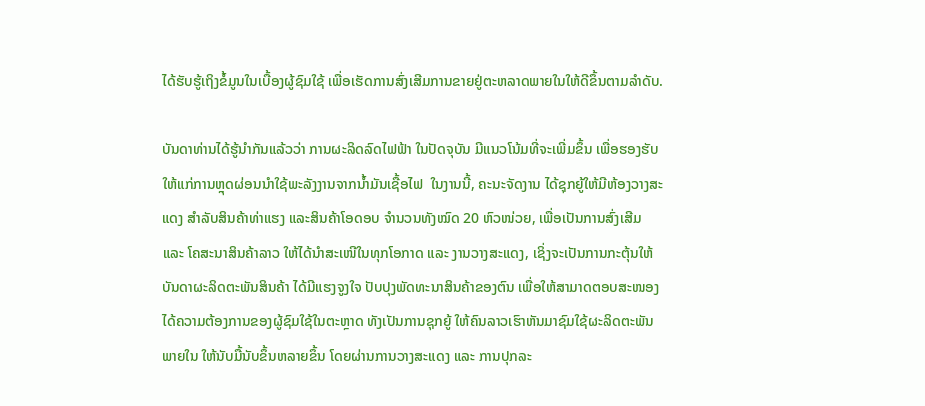ໄດ້ຮັບຮູ້ເຖິງຂໍ້ມູນໃນເບື້ອງຜູ້ຊົມໃຊ້ ເພື່ອເຮັດການສົ່ງເສີມການຂາຍຢູ່ຕະຫລາດພາຍໃນໃຫ້ດີຂຶ້ນຕາມລໍາດັບ.

ບັນດາທ່ານໄດ້ຮູ້ນຳກັນແລ້ວວ່າ ການຜະລິດລົດໄຟຟ້າ ໃນປັດຈຸບັນ ມີແນວໂນ້ມທີ່ຈະເພີ່ມຂຶ້ນ ເພື່ອຮອງຮັບໃຫ້ແກ່ການຫຼຸດຜ່ອນນໍາໃຊ້ພະລັງງານຈາກນໍ້າມັນເຊື້ອໄຟ  ໃນງານນີ້, ຄະນະຈັດງານ ໄດ້ຊຸກຍູ້ໃຫ້ມີຫ້ອງວາງສະແດງ ສຳລັບສິນຄ້າທ່າແຮງ ແລະສິນຄ້າໂອດອບ ຈຳນວນທັງໝົດ 20 ຫົວໜ່ວຍ, ເພື່ອເປັນການສົ່ງເສີມ ແລະ ໂຄສະນາສິນຄ້າລາວ ໃຫ້ໄດ້ນໍາສະເໜີໃນທຸກໂອກາດ ແລະ ງານວາງສະແດງ, ເຊິ່ງຈະເປັນການກະຕຸ້ນໃຫ້ບັນດາຜະລິດຕະພັນສິນຄ້າ ໄດ້ມີແຮງຈູງໃຈ ປັບປຸງພັດທະນາສິນຄ້າຂອງຕົນ ເພື່ອໃຫ້ສາມາດຕອບສະໜອງໄດ້ຄວາມຕ້ອງການຂອງຜູ້ຊົມໃຊ້ໃນຕະຫຼາດ ທັງເປັນການຊຸກຍູ້ ໃຫ້ຄົນລາວເຮົາຫັນມາຊົມໃຊ້ຜະລິດຕະພັນພາຍໃນ ໃຫ້ນັບມື້ນັບຂຶ້ນຫລາຍຂຶ້ນ ໂດຍຜ່ານການວາງສະແດງ ແລະ ການປຸກລະ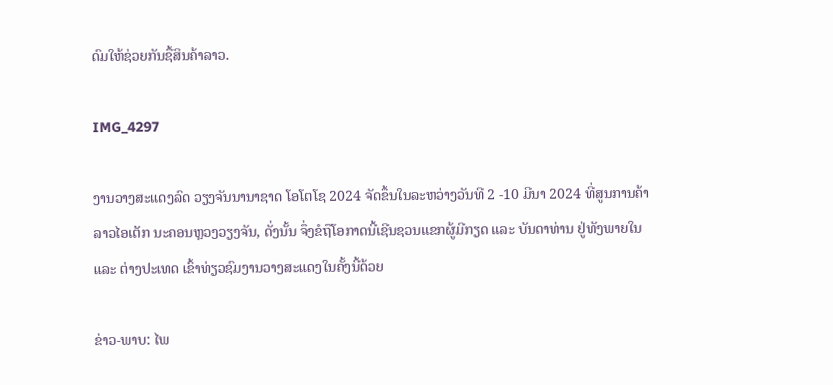ດົມໃຫ້ຊ່ວຍກັນຊື້ສິນຄ້າລາວ.

IMG_4297

ງານວາງສະແດງລົດ ວຽງຈັນນານາຊາດ ໂອໂຕໂຊ 2024 ຈັດຂຶ້ນໃນລະຫວ່າງວັນທີ 2 -10 ມີນາ 2024 ທີ່ສູນການຄ້າລາວໄອເຕັກ ນະຄອນຫຼວງວຽງຈັນ, ດັ່ງນັ້ນ ຈຶ່ງຂໍຖືໂອກາດນີ້ເຊີນຊວນແຂກຜູ້ມີກຽດ ແລະ ບັນດາທ່ານ ຢູ່ທັງພາຍໃນ ແລະ ຕ່າງປະເທດ ເຂົ້າທ່ຽວຊົມງານວາງສະແດງໃນຄັ້ງນີ້ດ້ວຍ

ຂ່າວ-ພາບ: ໄພ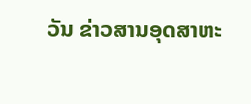ວັນ ຂ່າວສານອຸດສາຫະ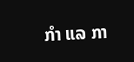ກໍາ ແລ ກາ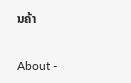ນຄ້າ

About -